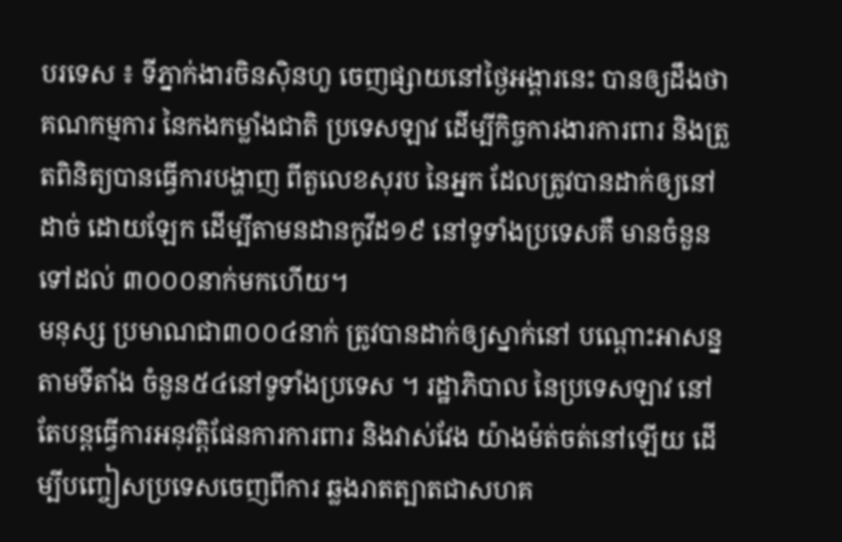បរទេស ៖ ទីភ្នាក់ងារចិនស៊ិនហួ ចេញផ្សាយនៅថ្ងៃអង្គារនេះ បានឲ្យដឹងថា គណកម្មការ នៃកងកម្លាំងជាតិ ប្រទេសឡាវ ដើម្បីកិច្ចការងារការពារ និងត្រួតពិនិត្យបានធ្វើការបង្ហាញ ពីតួលេខសុរប នៃអ្នក ដែលត្រូវបានដាក់ឲ្យនៅដាច់ ដោយឡែក ដើម្បីតាមនដានកូវីដ១៩ នៅទូទាំងប្រទេសគឺ មានចំនួនទៅដល់ ៣០០០នាក់មកហើយ។
មនុស្ស ប្រមាណជា៣០០៤នាក់ ត្រូវបានដាក់ឲ្យស្នាក់នៅ បណ្តោះអាសន្នតាមទីតាំង ចំនួន៥៤នៅទូទាំងប្រទេស ។ រដ្ឋាភិបាល នៃប្រទេសឡាវ នៅតែបន្តធ្វើការអនុវត្តិផែនការការពារ និងវាស់វែង យ៉ាងម៉ត់ចត់នៅឡើយ ដើម្បីបញ្ចៀសប្រទេសចេញពីការ ឆ្លងរាតត្បាតជាសហគ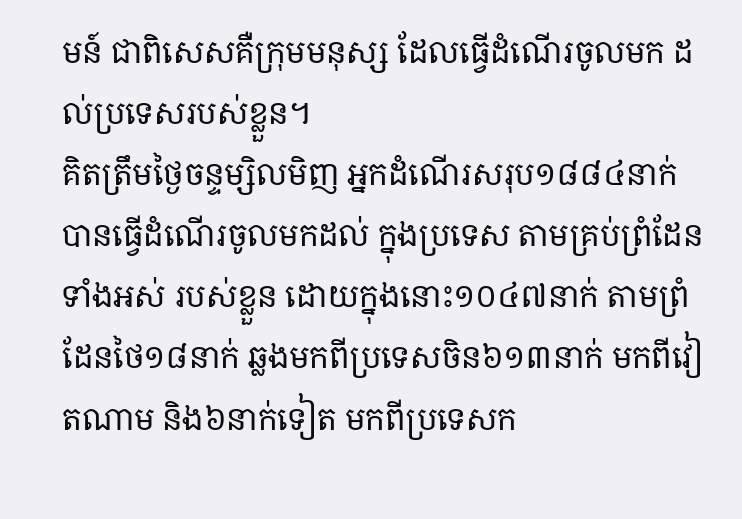មន៍ ជាពិសេសគឺក្រុមមនុស្ស ដែលធ្វើដំណើរចូលមក ដល់ប្រទេសរបស់ខ្លួន។
គិតត្រឹមថ្ងៃចន្ទម្សិលមិញ អ្នកដំណើរសរុប១៨៨៤នាក់ បានធ្វើដំណើរចូលមកដល់ ក្នុងប្រទេស តាមគ្រប់ព្រំដែនទាំងអស់ របស់ខ្លួន ដោយក្នុងនោះ១០៤៧នាក់ តាមព្រំដែនថៃ១៨នាក់ ឆ្លងមកពីប្រទេសចិន៦១៣នាក់ មកពីវៀតណាម និង៦នាក់ទៀត មកពីប្រទេសក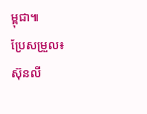ម្ពុជា៕
ប្រែសម្រួល៖ស៊ុនលី